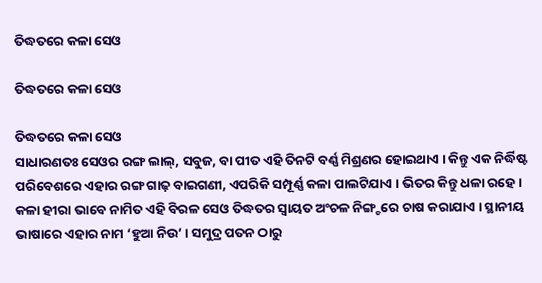ତିଦ୍ଧତରେ କଳା ସେଓ

ତିଦ୍ଧତରେ କଳା ସେଓ

ତିଦ୍ଧତରେ କଳା ସେଓ
ସାଧାରଣତଃ ସେଓର ରଙ୍ଗ ଲାଲ୍, ସବୁଜ, ବା ପୀତ ଏହି ତିନଟି ବର୍ଣ୍ଣ ମିଶ୍ରଣର ହୋଇଥାଏ । କିନ୍ତୁ ଏକ ନିର୍ଦ୍ଧିଷ୍ଟ ପରିବେଶରେ ଏହାର ରଙ୍ଗ ଗାଢ଼ ବାଇଗଣୀ, ଏପରିକି ସମ୍ପୂର୍ଣ୍ଣ କଳା ପାଲଟିଯାଏ । ଭିତର କିନ୍ତୁ ଧଳା ରହେ । କଳା ହୀରା ଭାବେ ନାମିତ ଏହି ବିରଳ ସେଓ ତିଦ୍ଧତର ସ୍ୱାୟତ ଅଂଚଳ ନିଙ୍ଗ୍ଚରେ ଚାଷ କରାଯାଏ । ସ୍ଥାନୀୟ ଭାଷାରେ ଏହାର ନାମ ‘ହୁଆ ନିଉ’ । ସମୁଦ୍ର ପତନ ଠାରୁ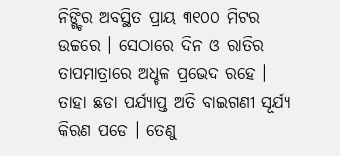ନିଙ୍ଗ୍ଚିର ଅବସ୍ଥିତ ପ୍ରାୟ ୩୧୦୦ ମିଟର ଉଚ୍ଚରେ । ସେଠାରେ ଦିନ ଓ ରାତିର ତାପମାତ୍ରାରେ ଅଧ୍ଚଳ ପ୍ରଭେଦ ରହେ । ତାହା ଛଡା ପର୍ଯ୍ୟାପ୍ତ ଅତି ବାଇଗଣୀ ସୂର୍ଯ୍ୟ କିରଣ ପଡେ । ତେଣୁ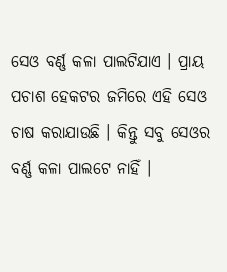ସେଓ ବର୍ଣ୍ଣ କଳା ପାଲଟିଯାଏ । ପ୍ରାୟ ପଚାଶ ହେକଟର ଜମିରେ ଏହି ସେଓ ଚାଷ କରାଯାଉଛି । କିନ୍ତୁ ସବୁ ସେଓର ବର୍ଣ୍ଣ କଳା ପାଲଟେ ନାହିଁ ।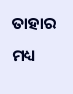ତାହାର ମଧ୍ୟ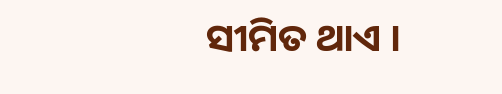ସୀମିତ ଥାଏ ।